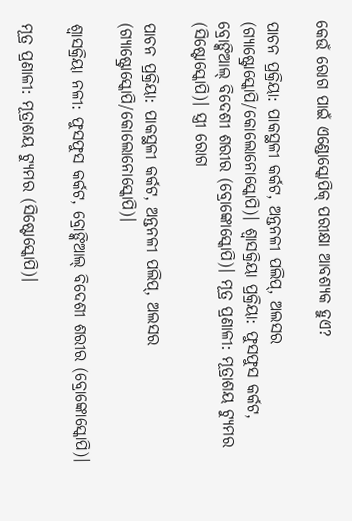କେଉଁ ରୋଗ ପାଇଁ ଏଣ୍ଡୋସ୍କୋପିକ୍ ପରୀକ୍ଷା ଆବଶ୍ୟକ ହୁଏ?

ପାଚନ ପ୍ରକ୍ରିୟା: ପାକସ୍ଥଳୀ କର୍କଟ, ଅନ୍ତନଳୀ ପଲିପ୍, ଅଲସର (ଗ୍ୟାଷ୍ଟ୍ରୋସ୍କୋପି/କୋଲୋନୋସ୍କୋପି)। ଶ୍ୱାସକ୍ରିୟା ପ୍ରକ୍ରିୟା: ଫୁସଫୁସ କର୍କଟ, ବ୍ରୋଙ୍କିଆଲ୍ ବିଦେଶୀ ଶରୀର (ବ୍ରୋଙ୍କୋସ୍କୋପି)। ମୂତ୍ର ପ୍ରଣାଳୀ: ମୂତ୍ରାଶୟ ଟ୍ୟୁମର (ସିଷ୍ଟୋସ୍କୋପି)। ସ୍ତ୍ରୀ ରୋଗ

ପାଚନ ପ୍ରକ୍ରିୟା: ପାକସ୍ଥଳୀ କର୍କଟ, ଅନ୍ତନଳୀ ପଲିପ୍, ଅଲସର (ଗ୍ୟାଷ୍ଟ୍ରୋସ୍କୋପି/କୋଲୋନୋସ୍କୋପି)।

ଶ୍ୱାସକ୍ରିୟା ନଳୀ: ଫୁସଫୁସ କର୍କଟ, ବ୍ରୋଙ୍କିଆଲ୍ ବିଦେଶୀ ଶରୀର (ବ୍ରୋଙ୍କୋସ୍କୋପି)।

ମୂତ୍ର ପ୍ରଣାଳୀ: ମୂତ୍ରାଶୟ ଟ୍ୟୁମର (ସିଷ୍ଟୋସ୍କୋପି)।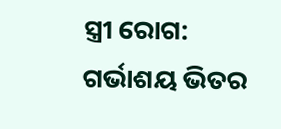ସ୍ତ୍ରୀ ରୋଗ: ଗର୍ଭାଶୟ ଭିତର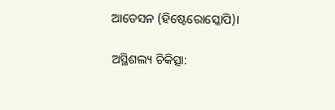ଆଡେସନ (ହିଷ୍ଟେରୋସ୍କୋପି)।

ଅସ୍ଥିଶଲ୍ୟ ଚିକିତ୍ସା: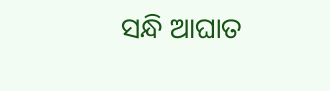ସନ୍ଧି ଆଘାତ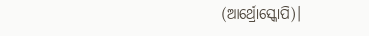(ଆର୍ଥ୍ରୋସ୍କୋପି)।